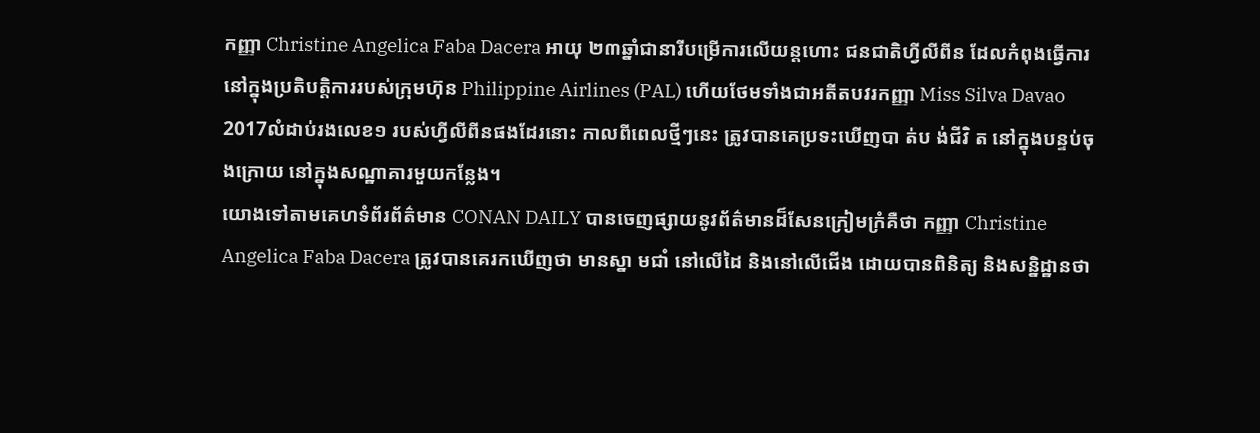កញ្ញា Christine Angelica Faba Dacera អាយុ ២៣ឆ្នាំជានារីបម្រើការលើយន្តហោះ ជនជាតិហ្វីលីពីន ដែលកំពុងធ្វើការនៅក្នុងប្រតិបត្តិការរបស់ក្រុមហ៊ុន Philippine Airlines (PAL) ហើយថែមទាំងជាអតីតបវរកញ្ញា Miss Silva Davao 2017លំដាប់រងលេខ១ របស់ហ្វីលីពីនផងដែរនោះ កាលពីពេលថ្មីៗនេះ ត្រូវបានគេប្រទះឃើញបា ត់ប ង់ជីវិ ត នៅក្នុងបន្ទប់ចុងក្រោយ នៅក្នុងសណ្ឋាគារមួយកន្លែង។
យោងទៅតាមគេហទំព័រព័ត៌មាន CONAN DAILY បានចេញផ្សាយនូវព័ត៌មានដ៏សែនក្រៀមក្រំគឺថា កញ្ញា Christine Angelica Faba Dacera ត្រូវបានគេរកឃើញថា មានស្នា មជាំ នៅលើដៃ និងនៅលើជើង ដោយបានពិនិត្យ និងសនិ្នដ្ឋានថា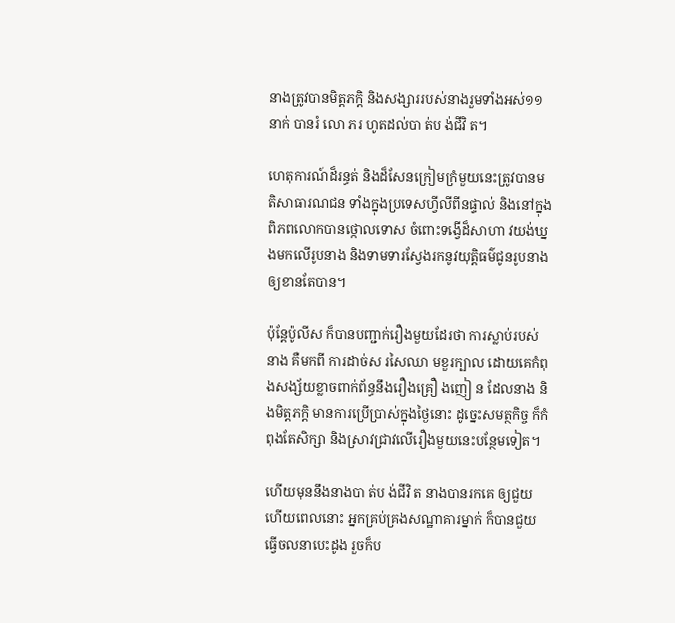នាងត្រូវបានមិត្តភកិ្ត និងសង្សាររបស់នាងរួមទាំងអស់១១នាក់ បានរំ លោ ភរ ហូតដល់បា ត់ប ង់ជីវិ ត។

ហេតុការណ៍ដ៏រន្ធត់ និងដ៏សែនក្រៀមក្រំមួយនេះត្រូវបានមតិសាធារណជន ទាំងក្នុងប្រទេសហ្វីលីពីនផ្ទាល់ និងនៅក្នុងពិភពលោកបានថ្កោលទោស ចំពោះទង្វើដ៏សាហា វយង់ឃ្នងមកលើរូបនាង និងទាមទារស្វែងរកនូវយុត្តិធម៌ជូនរូបនាងឲ្យខានតែបាន។

ប៉ុន្តែប៉ូលីស ក៏បានបញ្ជាក់រឿងមួយដែរថា ការស្លាប់របស់នាង គឺមកពី ការដាច់ស រសៃឈា មខួរក្បាល ដោយគេកំពុងសង្ស័យខ្លាចពាក់ព័ន្ធនឹងរឿងគ្រឿ ងញៀ ន ដែលនាង និងមិត្តភក្តិ មានការប្រើប្រាស់ក្នុងថ្ងៃនោះ ដូច្នេះសមត្ថកិច្ច ក៏កំពុងតែសិក្សា និងស្រាវជ្រាវលើរឿងមួយនេះបន្ថែមទៀត។

ហើយមុននឹងនាងបា ត់ប ង់ជីវិ ត នាងបានរកគេ ឲ្យជួយ ហើយពេលនោះ អ្នកគ្រប់គ្រងសណ្ឋាគារម្នាក់ ក៏បានជួយធ្វើចលនាបេះដូង រួចក៏ប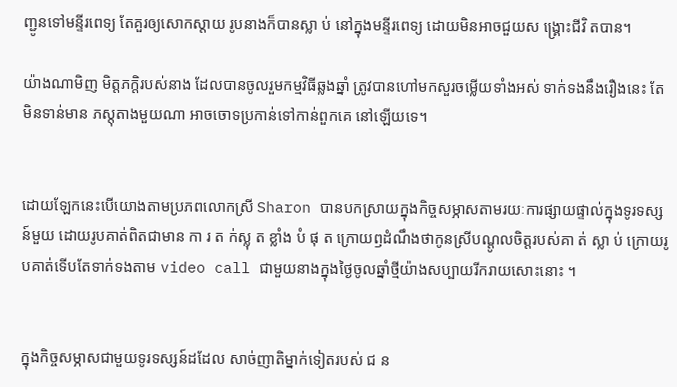ញ្ជូនទៅមន្ទីរពេទ្យ តែគួរឲ្យសោកស្តាយ រូបនាងក៏បានស្លា ប់ នៅក្នុងមន្ទីរពេទ្យ ដោយមិនអាចជួយស ង្គ្រោះជីវិ តបាន។

យ៉ាងណាមិញ មិត្តភក្តិរបស់នាង ដែលបានចូលរួមកម្មវិធីឆ្លងឆ្នាំ ត្រូវបានហៅមកសួរចម្លើយទាំងអស់ ទាក់ទងនឹងរឿងនេះ តែមិនទាន់មាន ភស្តុតាងមួយណា អាចចោទប្រកាន់ទៅកាន់ពួកគេ នៅឡើយទេ។


ដោយឡែកនេះបើយោងតាមប្រភពលោកស្រី Sharon បានបកស្រាយក្នុងកិច្ចសម្ភាសតាមរយៈការផ្សាយផ្ទាល់ក្នុងទូរទស្សន៍មួយ ដោយរូបគាត់ពិតជាមាន កា រ ត ក់ស្លុ ត ខ្លាំង បំ ផុ ត ក្រោយឭដំណឹងថាកូនស្រីបណ្ដូលចិត្តរបស់គា ត់ ស្លា ប់ ក្រោយរូបគាត់ទើបតែទាក់ទងតាម video call ជាមួយនាងក្នុងថ្ងៃចូលឆ្នាំថ្មីយ៉ាងសប្បាយរីករាយសោះនោះ ។


ក្នុងកិច្ចសម្ភាសជាមួយទូរទស្សន៍ដដែល សាច់ញាតិម្នាក់ទៀតរបស់ ជ ន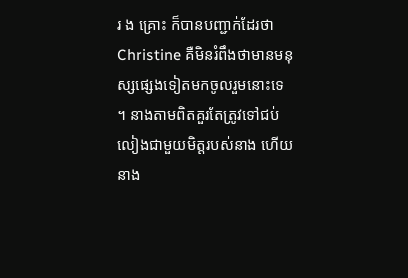រ ង គ្រោះ ក៏បានបញ្ជាក់ដែរថា Christine គឺមិនរំពឹងថាមានមនុស្សផ្សេងទៀតមកចូលរួមនោះទេ ។ នាងតាមពិតគួរតែត្រូវទៅជប់លៀងជាមួយមិត្តរបស់នាង ហើយនាង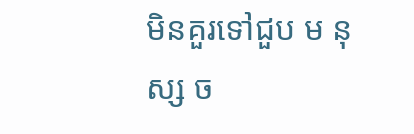មិនគួរទៅជួប ម នុស្ស ច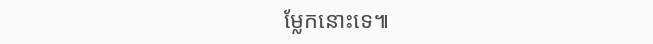ម្លែកនោះទេ៕